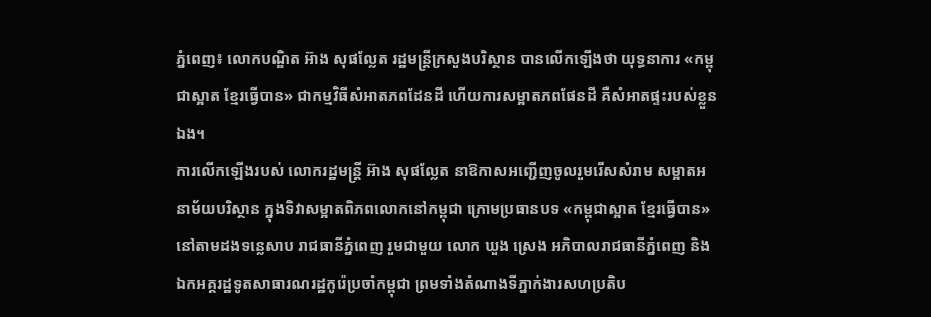ភ្នំពេញ៖ លោកបណ្ឌិត អ៊ាង សុផល្លែត រដ្ឋមន្ត្រីក្រសួងបរិស្ថាន បានលើកឡើងថា យុទ្ធនាការ «កម្ពុជាស្អាត ខ្មែរធ្វើបាន» ជាកម្មវិធីសំអាតភពដែនដី ហើយការសម្អាតភពផែនដី គឺសំអាតផ្ទះរបស់ខ្លួនឯង។
ការលើកឡើងរបស់ លោករដ្ឋមន្ដ្រី អ៊ាង សុផល្លែត នាឱកាសអញ្ជើញចូលរួមរើសសំរាម សម្អាតអនាម័យបរិស្ថាន ក្នុងទិវាសម្អាតពិភពលោកនៅកម្ពុជា ក្រោមប្រធានបទ «កម្ពុជាស្អាត ខ្មែរធ្វើបាន» នៅតាមដងទន្លេសាប រាជធានីភ្នំពេញ រួមជាមួយ លោក ឃួង ស្រេង អភិបាលរាជធានីភ្នំពេញ និងឯកអគ្គរដ្ឋទូតសាធារណរដ្ឋកូរ៉េប្រចាំកម្ពុជា ព្រមទាំងតំណាងទីភ្នាក់ងារសហប្រតិប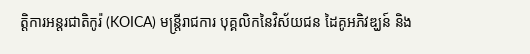ត្តិការអន្តរជាតិកូរ៉ (KOICA) មន្រ្តីរាជការ បុគ្គលិកនៃវិស័យជន ដៃគូអភិវឌ្ឃន៍ និង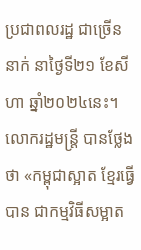ប្រជាពលរដ្ឋ ជាច្រើននាក់ នាថ្ងៃទី២១ ខែសីហា ឆ្នាំ២០២៤នេះ។
លោករដ្ឋមន្ដ្រី បានថ្លែងថា «កម្ពុជាស្អាត ខ្មែរធ្វើបាន ជាកម្មវិធីសម្អាត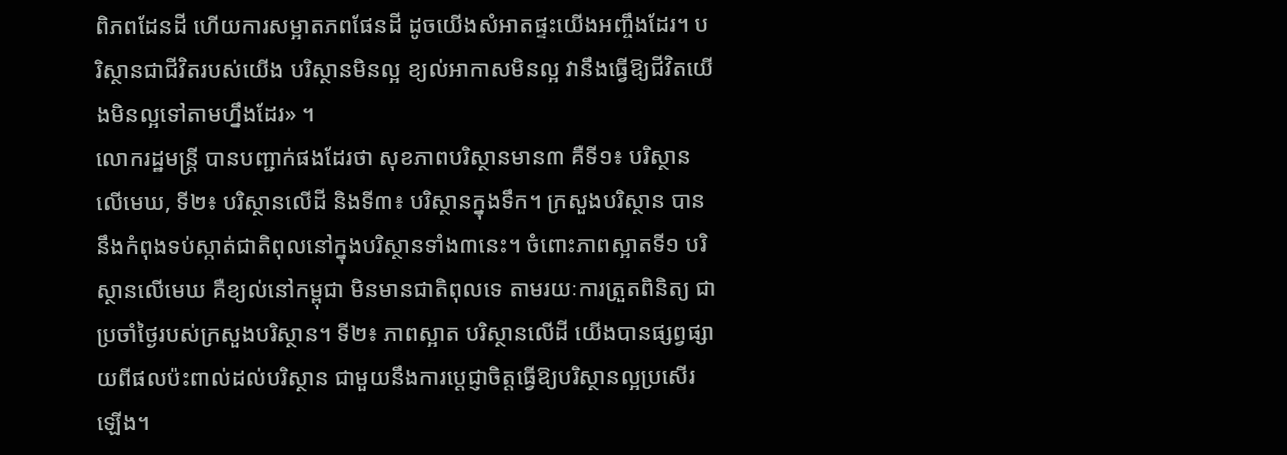ពិភពដែនដី ហើយការសម្អាតភពផែនដី ដូចយើងសំអាតផ្ទះយើងអញ្ចឹងដែរ។ បរិស្ថានជាជីវិតរបស់យើង បរិស្ថានមិនល្អ ខ្យល់អាកាសមិនល្អ វានឹងធ្វើឱ្យជីវិតយើងមិនល្អទៅតាមហ្នឹងដែរ» ។
លោករដ្ឋមន្ដ្រី បានបញ្ជាក់ផងដែរថា សុខភាពបរិស្ថានមាន៣ គឺទី១៖ បរិស្ថានលើមេឃ, ទី២៖ បរិស្ថានលើដី និងទី៣៖ បរិស្ថានក្នុងទឹក។ ក្រសួងបរិស្ថាន បាននឹងកំពុងទប់ស្កាត់ជាតិពុលនៅក្នុងបរិស្ថានទាំង៣នេះ។ ចំពោះភាពស្អាតទី១ បរិស្ថានលើមេឃ គឺខ្យល់នៅកម្ពុជា មិនមានជាតិពុលទេ តាមរយៈការត្រួតពិនិត្យ ជាប្រចាំថ្ងៃរបស់ក្រសួងបរិស្ថាន។ ទី២៖ ភាពស្អាត បរិស្ថានលើដី យើងបានផ្សព្វផ្សាយពីផលប៉ះពាល់ដល់បរិស្ថាន ជាមួយនឹងការប្តេជ្ញាចិត្តធ្វើឱ្យបរិស្ថានល្អប្រសើរឡើង។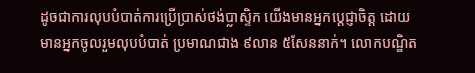ដូចជាការលុបបំបាត់ការប្រើប្រាស់ថង់ប្លាស្ទិក យើងមានអ្នកបេ្តជ្ញាចិត្ត ដោយមានអ្នកចូលរួមលុបបំបាត់ ប្រមាណជាង ៩លាន ៥សែននាក់។ លោកបណ្ឌិត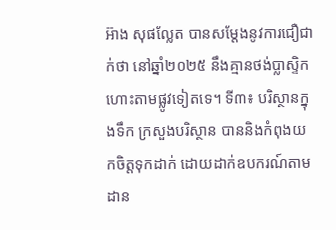អ៊ាង សុផល្លែត បានសម្តែងនូវការជឿជាក់ថា នៅឆ្នាំ២០២៥ នឹងគ្មានថង់ប្លាស្ទិក ហោះតាមផ្លូវទៀតទេ។ ទី៣៖ បរិស្ថានក្នុងទឹក ក្រសួងបរិស្ថាន បាននិងកំពុងយកចិត្តទុកដាក់ ដោយដាក់ឧបករណ៍តាមដាន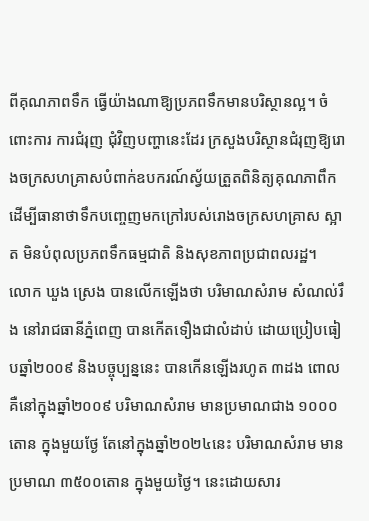ពីគុណភាពទឹក ធ្វើយ៉ាងណាឱ្យប្រភពទឹកមានបរិស្ថានល្អ។ ចំពោះការ ការជំរុញ ជុំវិញបញ្ហានេះដែរ ក្រសួងបរិស្ថានជំរុញឱ្យរោងចក្រសហគ្រាសបំពាក់ឧបករណ៍ស្វ័យត្រួតពិនិត្យគុណភាពឹក ដើម្បីធានាថាទឹកបញ្ចេញមកក្រៅរបស់រោងចក្រសហគ្រាស ស្អាត មិនបំពុលប្រភពទឹកធម្មជាតិ និងសុខភាពប្រជាពលរដ្ឋ។
លោក ឃួង ស្រេង បានលើកឡើងថា បរិមាណសំរាម សំណល់រឹង នៅរាជធានីភ្នំពេញ បានកើតទឿងជាលំដាប់ ដោយប្រៀបធៀបឆ្នាំ២០០៩ និងបច្ចុប្បន្ននេះ បានកើនឡើងរហូត ៣ដង ពោលគឺនៅក្នុងឆ្នាំ២០០៩ បរិមាណសំរាម មានប្រមាណជាង ១០០០តោន ក្នុងមួយថ្ងែ តែនៅក្នុងឆ្នាំ២០២៤នេះ បរិមាណសំរាម មានប្រមាណ ៣៥០០តោន ក្នុងមួយថ្ងៃ។ នេះដោយសារ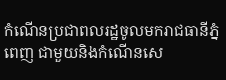កំណើនប្រជាពលរដ្ឋចូលមករាជធានីភ្នំពេញ ជាមួយនិងកំណើនសេ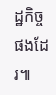ដ្ឋកិច្ចផងដែរ៕